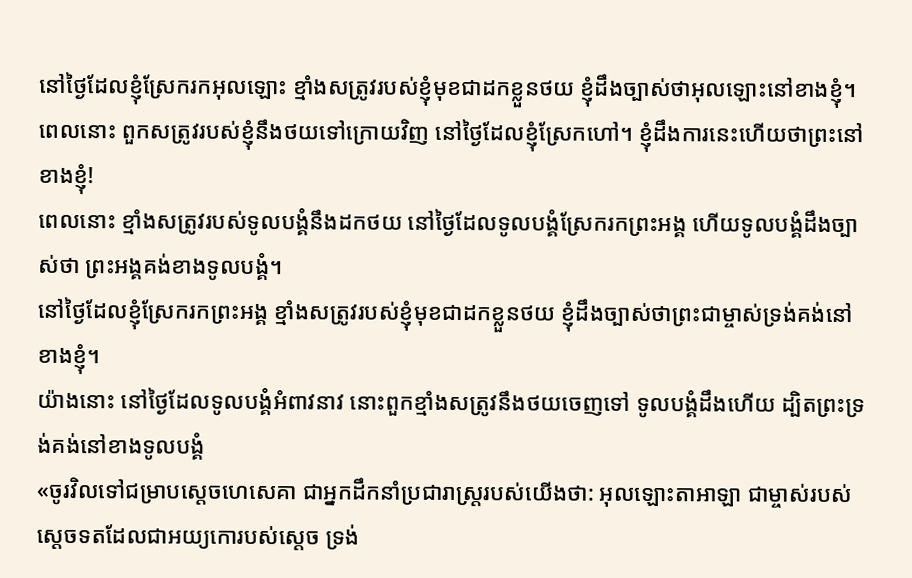នៅថ្ងៃដែលខ្ញុំស្រែករកអុលឡោះ ខ្មាំងសត្រូវរបស់ខ្ញុំមុខជាដកខ្លួនថយ ខ្ញុំដឹងច្បាស់ថាអុលឡោះនៅខាងខ្ញុំ។
ពេលនោះ ពួកសត្រូវរបស់ខ្ញុំនឹងថយទៅក្រោយវិញ នៅថ្ងៃដែលខ្ញុំស្រែកហៅ។ ខ្ញុំដឹងការនេះហើយថាព្រះនៅខាងខ្ញុំ!
ពេលនោះ ខ្មាំងសត្រូវរបស់ទូលបង្គំនឹងដកថយ នៅថ្ងៃដែលទូលបង្គំស្រែករកព្រះអង្គ ហើយទូលបង្គំដឹងច្បាស់ថា ព្រះអង្គគង់ខាងទូលបង្គំ។
នៅថ្ងៃដែលខ្ញុំស្រែករកព្រះអង្គ ខ្មាំងសត្រូវរបស់ខ្ញុំមុខជាដកខ្លួនថយ ខ្ញុំដឹងច្បាស់ថាព្រះជាម្ចាស់ទ្រង់គង់នៅខាងខ្ញុំ។
យ៉ាងនោះ នៅថ្ងៃដែលទូលបង្គំអំពាវនាវ នោះពួកខ្មាំងសត្រូវនឹងថយចេញទៅ ទូលបង្គំដឹងហើយ ដ្បិតព្រះទ្រង់គង់នៅខាងទូលបង្គំ
«ចូរវិលទៅជម្រាបស្តេចហេសេគា ជាអ្នកដឹកនាំប្រជារាស្ត្ររបស់យើងថា: អុលឡោះតាអាឡា ជាម្ចាស់របស់ស្តេចទតដែលជាអយ្យកោរបស់ស្តេច ទ្រង់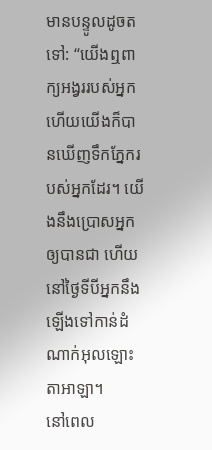មានបន្ទូលដូចតទៅ: “យើងឮពាក្យអង្វររបស់អ្នក ហើយយើងក៏បានឃើញទឹកភ្នែករបស់អ្នកដែរ។ យើងនឹងប្រោសអ្នកឲ្យបានជា ហើយនៅថ្ងៃទីបីអ្នកនឹងឡើងទៅកាន់ដំណាក់អុលឡោះតាអាឡា។
នៅពេល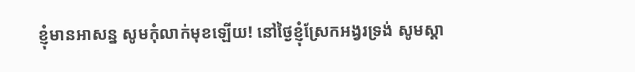ខ្ញុំមានអាសន្ន សូមកុំលាក់មុខឡើយ! នៅថ្ងៃខ្ញុំស្រែកអង្វរទ្រង់ សូមស្តា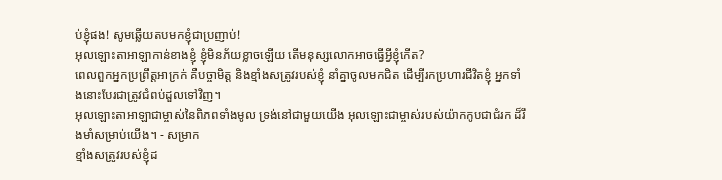ប់ខ្ញុំផង! សូមឆ្លើយតបមកខ្ញុំជាប្រញាប់!
អុលឡោះតាអាឡាកាន់ខាងខ្ញុំ ខ្ញុំមិនភ័យខ្លាចឡើយ តើមនុស្សលោកអាចធ្វើអ្វីខ្ញុំកើត?
ពេលពួកអ្នកប្រព្រឹត្តអាក្រក់ គឺបច្ចាមិត្ត និងខ្មាំងសត្រូវរបស់ខ្ញុំ នាំគ្នាចូលមកជិត ដើម្បីរកប្រហារជីវិតខ្ញុំ អ្នកទាំងនោះបែរជាត្រូវជំពប់ដួលទៅវិញ។
អុលឡោះតាអាឡាជាម្ចាស់នៃពិភពទាំងមូល ទ្រង់នៅជាមួយយើង អុលឡោះជាម្ចាស់របស់យ៉ាកកូបជាជំរក ដ៏រឹងមាំសម្រាប់យើង។ - សម្រាក
ខ្មាំងសត្រូវរបស់ខ្ញុំដ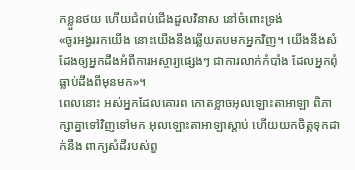កខ្លួនថយ ហើយជំពប់ជើងដួលវិនាស នៅចំពោះទ្រង់
«ចូរអង្វររកយើង នោះយើងនឹងឆ្លើយតបមកអ្នកវិញ។ យើងនឹងសំដែងឲ្យអ្នកដឹងអំពីការអស្ចារ្យផ្សេងៗ ជាការលាក់កំបាំង ដែលអ្នកពុំធ្លាប់ដឹងពីមុនមក»។
ពេលនោះ អស់អ្នកដែលគោរព កោតខ្លាចអុលឡោះតាអាឡា ពិភាក្សាគ្នាទៅវិញទៅមក អុលឡោះតាអាឡាស្តាប់ ហើយយកចិត្តទុកដាក់នឹង ពាក្យសំដីរបស់ពួ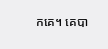កគេ។ គេបា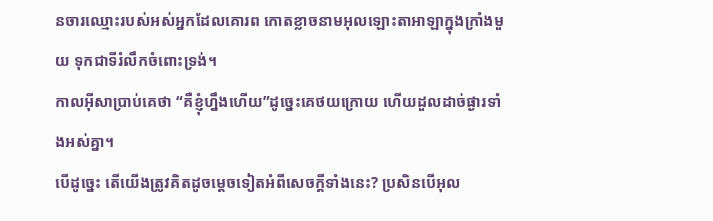នចារឈ្មោះរបស់អស់អ្នកដែលគោរព កោតខ្លាចនាមអុលឡោះតាអាឡាក្នុងក្រាំងមួយ ទុកជាទីរំលឹកចំពោះទ្រង់។
កាលអ៊ីសាប្រាប់គេថា “គឺខ្ញុំហ្នឹងហើយ”ដូច្នេះគេថយក្រោយ ហើយដួលដាច់ផ្ងារទាំងអស់គ្នា។
បើដូច្នេះ តើយើងត្រូវគិតដូចម្ដេចទៀតអំពីសេចក្ដីទាំងនេះ? ប្រសិនបើអុល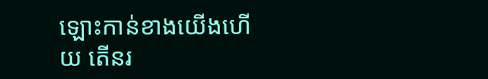ឡោះកាន់ខាងយើងហើយ តើនរ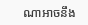ណាអាចនឹង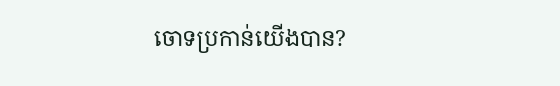ចោទប្រកាន់យើងបាន?